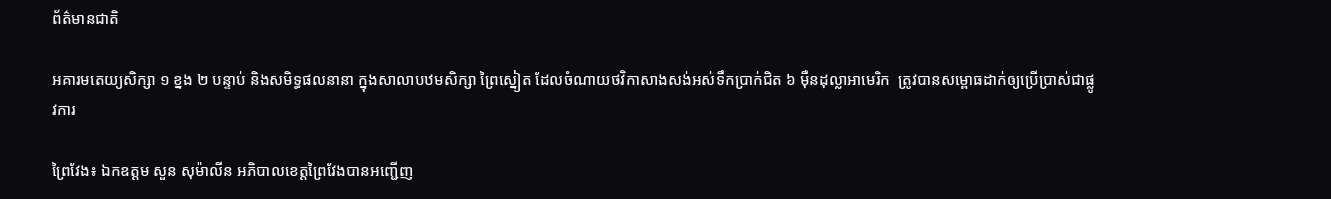ព័ត៌មានជាតិ

អគារមតេយ្យសិក្សា ១ ខ្នង ២ បន្ទាប់ និងសមិទ្ធផលនានា ក្នុងសាលាបឋមសិក្សា ព្រៃស្នៀត ដែលចំណាយថវិកាសាងសង់អស់ទឹកប្រាក់ជិត ៦ ម៉ឺនដុល្លាអាមេរិក  ត្រូវបានសម្ពោធដាក់ឲ្យប្រើប្រាស់ជាផ្លូវការ

ព្រៃវែង៖ ឯកឧត្ដម សួន សុម៉ាលីន អភិបាលខេត្តព្រៃវែងបានអញ្ជើញ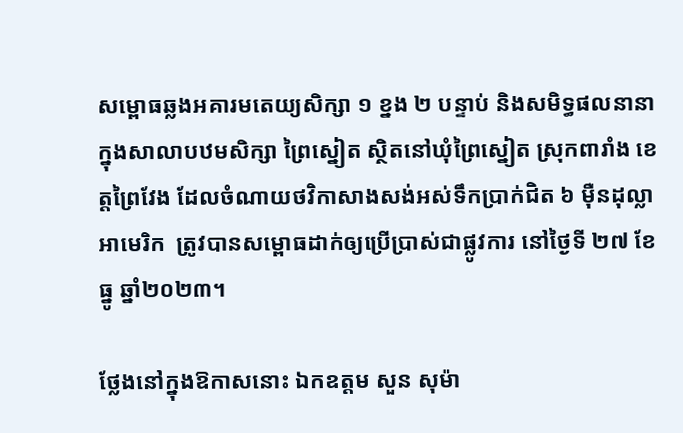សម្ពោធឆ្លងអគារមតេយ្យសិក្សា ១ ខ្នង ២ បន្ទាប់ និងសមិទ្ធផលនានា ក្នុងសាលាបឋមសិក្សា ព្រៃស្នៀត ស្ថិតនៅឃុំព្រៃស្នៀត ស្រុកពារាំង ខេត្តព្រៃវែង ដែលចំណាយថវិកាសាងសង់អស់ទឹកប្រាក់ជិត ៦ ម៉ឺនដុល្លាអាមេរិក  ត្រូវបានសម្ពោធដាក់ឲ្យប្រើប្រាស់ជាផ្លូវការ នៅថ្ងៃទី ២៧ ខែធ្នូ ឆ្នាំ២០២៣។

ថ្លែងនៅក្នុងឱកាសនោះ ឯកឧត្ដម សួន សុម៉ា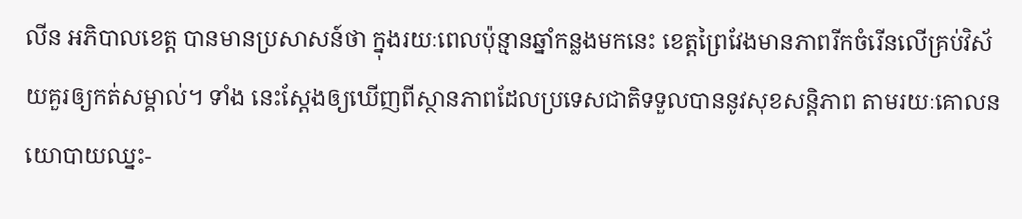លីន អភិបាលខេត្ត បានមានប្រសាសន៍ថា ក្នុងរយៈពេលប៉ុន្មានឆ្នាំកន្លងមកនេះ ខេត្តព្រៃវែងមានភាពរីកចំរើនលើគ្រប់វិស័យគួរឲ្យកត់សម្គាល់។ ទាំង នេះស្តែងឲ្យឃើញពីស្ថានភាពដែលប្រទេសជាតិទទួលបាននូវសុខសន្តិភាព តាមរយៈគោលនយោបាយឈ្នះ-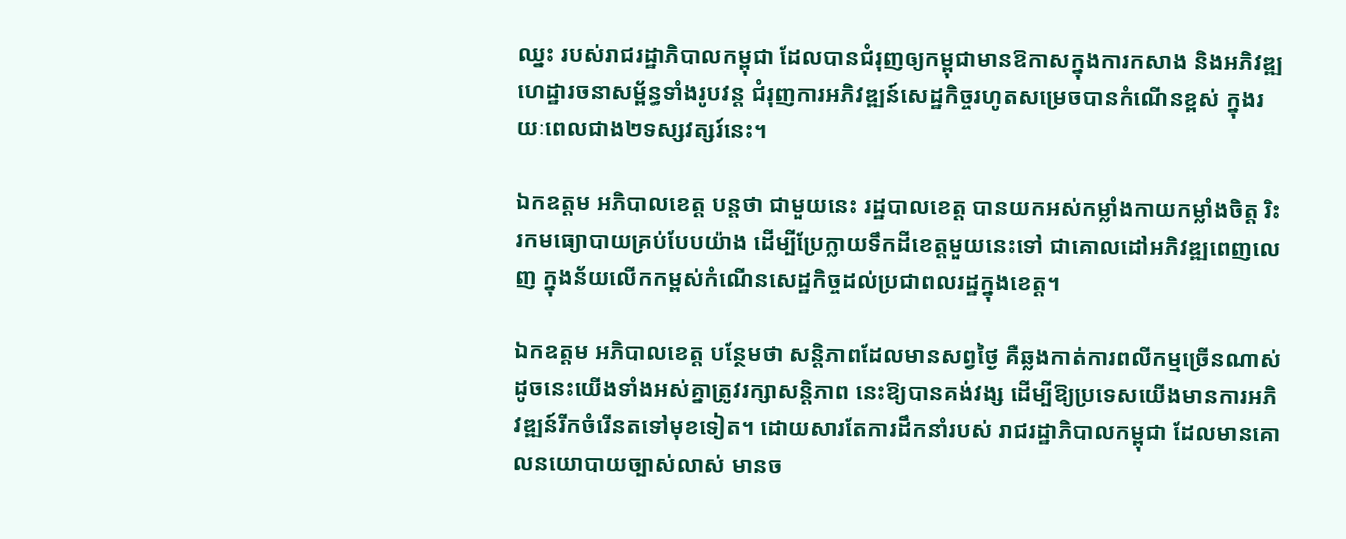ឈ្នះ របស់រាជរដ្ឋាភិបាលកម្ពុជា ដែលបានជំរុញឲ្យកម្ពុជាមានឱកាសក្នុងការកសាង និងអភិវឌ្ឍហេដ្ឋារចនាសម្ព័ន្ធទាំងរូបវន្ត ជំរុញការអភិវឌ្ឍន៍សេដ្ឋកិច្ចរហូតសម្រេចបានកំណើនខ្ពស់ ក្នុងរយៈពេលជាង២ទស្សវត្សរ៍នេះ។

ឯកឧត្ដម អភិបាលខេត្ត បន្តថា ជាមួយនេះ រដ្ឋបាលខេត្ត បានយកអស់កម្លាំងកាយកម្លាំងចិត្ត រិះរកមធ្យោបាយគ្រប់បែបយ៉ាង ដើម្បីប្រែក្លាយទឹកដីខេត្តមួយនេះទៅ ជាគោលដៅអភិវឌ្ឍពេញលេញ ក្នុងន័យលើកកម្ពស់កំណើនសេដ្ឋកិច្ចដល់ប្រជាពលរដ្ឋក្នុងខេត្ត។

ឯកឧត្ដម អភិបាលខេត្ត បន្ថែមថា សន្តិភាពដែលមានសព្វថ្ងៃ គឺឆ្លងកាត់ការពលីកម្មច្រើនណាស់ ដូចនេះយើងទាំងអស់គ្នាត្រូវរក្សាសន្តិភាព នេះឱ្យបានគង់វង្ស ដើម្បីឱ្យប្រទេសយើងមានការអភិវឌ្ឍន៍រីកចំរើនតទៅមុខទៀត។ ដោយសារតែការដឹកនាំរបស់ រាជរដ្ឋាភិបាលកម្ពុជា ដែលមានគោលនយោបាយច្បាស់លាស់ មានច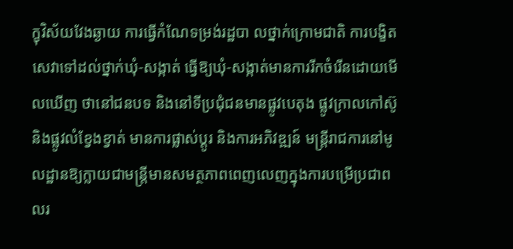ក្ខុវិស័យវែងឆ្ងាយ ការធ្វើកំណែទម្រង់រដ្ឋបា លថ្នាក់ក្រោមជាតិ ការបង្ខិតសេវាទៅដល់ថ្នាក់ឃុំ-សង្កាត់ ធ្វើឱ្យឃុំ-សង្កាត់មានការរីកចំរើនដោយមើលឃើញ ថានៅជនបទ និងនៅទីប្រជុំជនមានផ្លូវបេតុង ផ្លូវក្រាលកៅស៊ូ និងផ្លូវលំខ្វែងខ្វាត់ មានការផ្លាស់ប្ដូរ និងការអភិវឌ្ឍន៍ មន្ត្រីរាជការនៅមូលដ្ឋានឱ្យក្លាយជាមន្ត្រីមានសមត្ថភាពពេញលេញក្នុងការបម្រើប្រជាពលរ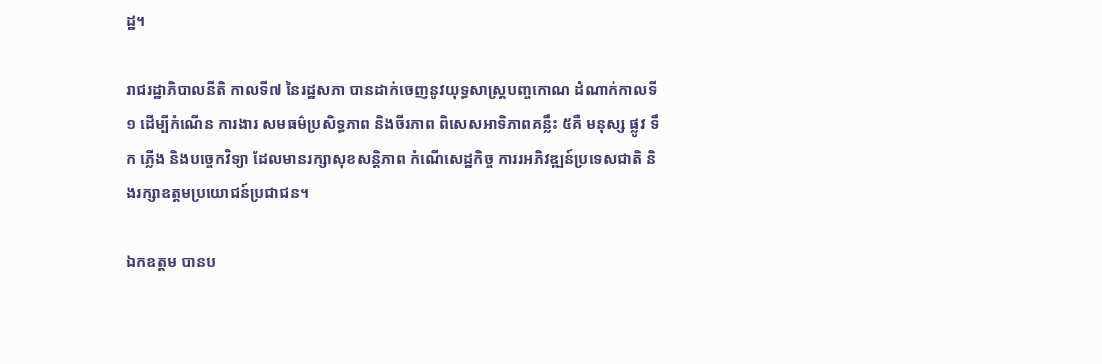ដ្ឋ។

រាជរដ្ឋាភិបាលនីតិ កាលទី៧ នៃរដ្ឋសភា បានដាក់ចេញនូវយុទ្ធសាស្ត្របញ្ចកោណ ដំណាក់កាលទី១ ដើម្បីកំណើន ការងារ សមធម៌ប្រសិទ្ធភាព និងចីរភាព ពិសេសអាទិភាពគន្លឹះ ៥គឺ មនុស្ស ផ្លូវ ទឹក ភ្លើង និងបច្ចេកវិទ្យា ដែលមានរក្សាសុខសន្តិភាព កំណើសេដ្ឋកិច្ច ការរអភិវឌ្ឍន៍ប្រទេសជាតិ និងរក្សាឧត្តមប្រយោជន៍ប្រជាជន។

ឯកឧត្តម បានប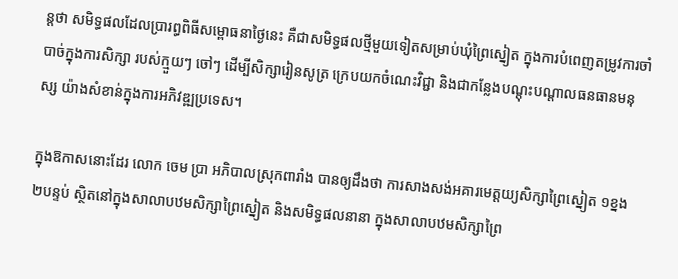ន្តថា សមិទ្ធផលដែលប្រារព្ធពិធីសម្ពោធនាថ្ងៃនេះ គឺជាសមិទ្ធផលថ្មីមួយទៀតសម្រាប់ឃុំព្រៃស្នៀត ក្នុងការបំពេញតម្រូវការចាំបាច់ក្នុងការសិក្សា របស់ក្មួយៗ ចៅៗ ដើម្បីសិក្សារៀនសូត្រ ក្រេបយកចំណេះវិជ្ជា និងជាកន្លែងបណ្ដុះបណ្ដាលធនធានមនុស្ស យ៉ាងសំខាន់ក្នុងការអភិវឌ្ឍប្រទេស។

ក្នុងឱកាសនោះដែរ លោក ចេម ប្រា អភិបាលស្រុកពារាំង បានឲ្យដឹងថា ការសាងសង់អគារមេត្តយ្យសិក្សាព្រៃស្នៀត ១ខ្នង ២បន្ទប់ ស្ថិតនៅក្នុងសាលាបឋមសិក្សាព្រៃស្នៀត និងសមិទ្ធផលនានា ក្នុងសាលាបឋមសិក្សាព្រៃ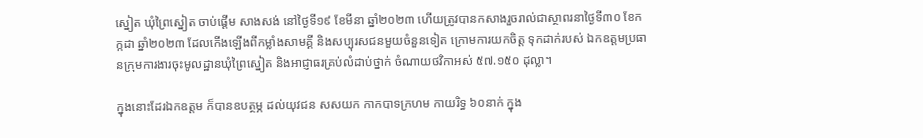ស្នៀត ឃុំព្រៃស្នៀត ចាប់ផ្ដើម សាងសង់ នៅថ្ងៃទី១៩ ខែមីនា ឆ្នាំ២០២៣ ហើយត្រូវបានកសាងរួចរាល់ជាស្ថាពរនាថ្ងៃទី៣០ ខែកក្កដា ឆ្នាំ២០២៣ ដែលកើងឡើងពីកម្លាំងសាមគ្គី និងសប្បុរសជនមួយចំនួនទៀត ក្រោមការយកចិត្ត ទុកដាក់របស់ ឯកឧត្តមប្រធានក្រុមការងារចុះមូលដ្ឋានឃុំព្រៃស្នៀត និងអាជ្ញាធរគ្រប់លំដាប់ថ្នាក់ ចំណាយថវិកាអស់ ៥៧.១៥០ ដុល្លា។

ក្នុងនោះដែរឯកឧត្តម ក៏បានឧបត្ថម្ភ ដល់យុវជន សសយក កាកបាទក្រហម កាយរិទ្ធ ៦០នាក់ ក្នុង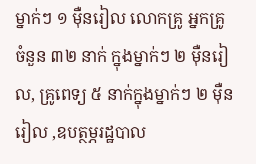ម្នាក់ៗ ១ ម៉ឺនរៀល លោកគ្រូ អ្នកគ្រូ ចំនួន ៣២ នាក់ ក្នុងម្នាក់ៗ ២ ម៉ឺនរៀល, គ្រូពេទ្យ ៥ នាក់ក្នុងម្នាក់ៗ ២ ម៉ឺនរៀល ,ឧបត្ថម្ភរដ្ឋបាល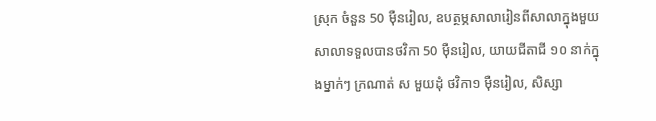ស្រុក ចំនួន 50 ម៉ឺនរៀល, ឧបត្ថម្ភសាលារៀនពីសាលាក្នុងមួយសាលាទទួលបានថវិកា 50 ម៉ឺនរៀល, យាយជីតាជី ១០ នាក់ក្នុងម្នាក់ៗ ក្រណាត់ ស មួយដុំ ថវិកា១ ម៉ឺនរៀល, សិស្សា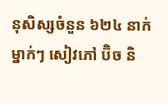នុសិស្សចំនួន ៦២៤ នាក់ ម្នាក់ៗ សៀវភៅ ប៊ិច និ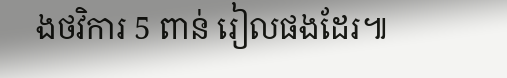ងថវិការ 5 ពាន់ រៀលផងដែរ៕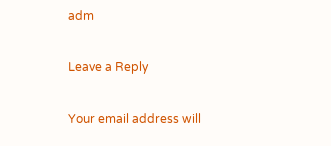adm

Leave a Reply

Your email address will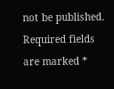not be published. Required fields are marked *